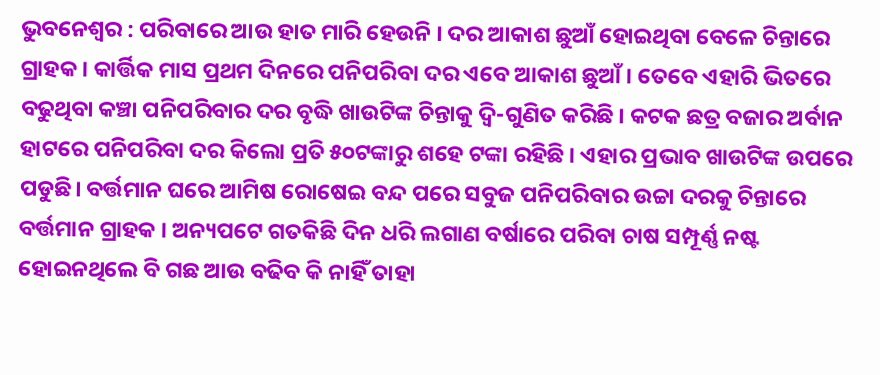ଭୁବନେଶ୍ୱର : ପରିବାରେ ଆଉ ହାତ ମାରି ହେଉନି । ଦର ଆକାଶ ଛୁଆଁ ହୋଇଥିବା ବେଳେ ଚିନ୍ତାରେ ଗ୍ରାହକ । କାର୍ତ୍ତିକ ମାସ ପ୍ରଥମ ଦିନରେ ପନିପରିବା ଦର ଏବେ ଆକାଶ ଛୁଆଁ । ତେବେ ଏହାରି ଭିତରେ ବଢୁଥିବା କଞ୍ଚା ପନିପରିବାର ଦର ବୃଦ୍ଧି ଖାଉଟିଙ୍କ ଚିନ୍ତାକୁ ଦ୍ଵି-ଗୁଣିତ କରିଛି । କଟକ ଛତ୍ର ବଜାର ଅର୍ବାନ ହାଟରେ ପନିପରିବା ଦର କିଲୋ ପ୍ରତି ୫୦ଟଙ୍କାରୁ ଶହେ ଟଙ୍କା ରହିଛି । ଏହାର ପ୍ରଭାବ ଖାଉଟିଙ୍କ ଉପରେ ପଡୁଛି। ବର୍ତ୍ତମାନ ଘରେ ଆମିଷ ରୋଷେଇ ବନ୍ଦ ପରେ ସବୁଜ ପନିପରିବାର ଉଚ୍ଚା ଦରକୁ ଚିନ୍ତାରେ ବର୍ତ୍ତମାନ ଗ୍ରାହକ । ଅନ୍ୟପଟେ ଗତକିଛି ଦିନ ଧରି ଲଗାଣ ବର୍ଷାରେ ପରିବା ଚାଷ ସମ୍ପୂର୍ଣ୍ଣ ନଷ୍ଟ ହୋଇନଥିଲେ ବି ଗଛ ଆଉ ବଢିବ କି ନାହିଁ ତାହା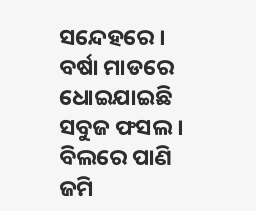ସନ୍ଦେହରେ । ବର୍ଷା ମାଡରେ ଧୋଇଯାଇଛି ସବୁଜ ଫସଲ । ବିଲରେ ପାଣି ଜମି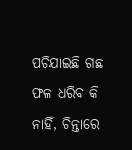ପଚିଯାଇଛି ଗଛ ଫଳ ଧରିବ କି ନାହିଁ, ଚିନ୍ତାରେ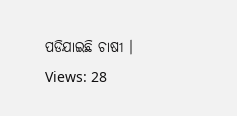ପଡିଯାଇଛି ଚାଷୀ ।
Views: 28